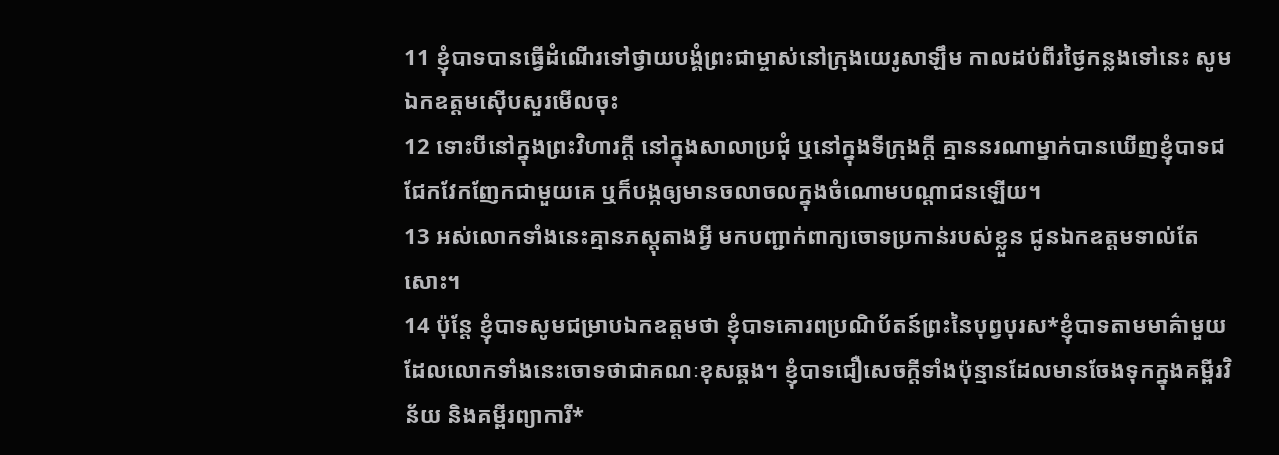11 ខ្ញុំបាទបានធ្វើដំណើរទៅថ្វាយបង្គំព្រះជាម្ចាស់នៅក្រុងយេរូសាឡឹម កាលដប់ពីរថ្ងៃកន្លងទៅនេះ សូមឯកឧត្ដមស៊ើបសួរមើលចុះ
12 ទោះបីនៅក្នុងព្រះវិហារក្ដី នៅក្នុងសាលាប្រជុំ ឬនៅក្នុងទីក្រុងក្ដី គ្មាននរណាម្នាក់បានឃើញខ្ញុំបាទជជែកវែកញែកជាមួយគេ ឬក៏បង្កឲ្យមានចលាចលក្នុងចំណោមបណ្ដាជនឡើយ។
13 អស់លោកទាំងនេះគ្មានភស្ដុតាងអ្វី មកបញ្ជាក់ពាក្យចោទប្រកាន់របស់ខ្លួន ជូនឯកឧត្ដមទាល់តែសោះ។
14 ប៉ុន្តែ ខ្ញុំបាទសូមជម្រាបឯកឧត្ដមថា ខ្ញុំបាទគោរពប្រណិប័តន៍ព្រះនៃបុព្វបុរស*ខ្ញុំបាទតាមមាគ៌ាមួយ ដែលលោកទាំងនេះចោទថាជាគណៈខុសឆ្គង។ ខ្ញុំបាទជឿសេចក្ដីទាំងប៉ុន្មានដែលមានចែងទុកក្នុងគម្ពីរវិន័យ និងគម្ពីរព្យាការី*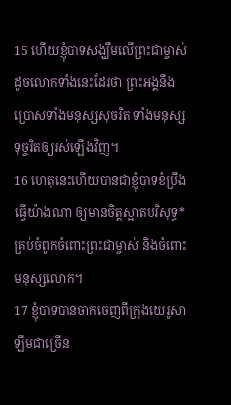15 ហើយខ្ញុំបាទសង្ឃឹមលើព្រះជាម្ចាស់ ដូចលោកទាំងនេះដែរថា ព្រះអង្គនឹងប្រោសទាំងមនុស្សសុចរិត ទាំងមនុស្សទុច្ចរិតឲ្យរស់ឡើងវិញ។
16 ហេតុនេះហើយបានជាខ្ញុំបាទខំប្រឹងធ្វើយ៉ាងណា ឲ្យមានចិត្តស្អាតបរិសុទ្ធ*គ្រប់ចំពូកចំពោះព្រះជាម្ចាស់ និងចំពោះមនុស្សលោក។
17 ខ្ញុំបាទបានចាកចេញពីក្រុងយេរូសាឡឹមជាច្រើន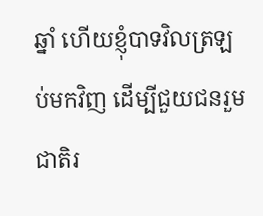ឆ្នាំ ហើយខ្ញុំបាទវិលត្រឡប់មកវិញ ដើម្បីជួយជនរួមជាតិរ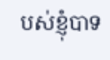បស់ខ្ញុំបាទ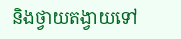និងថ្វាយតង្វាយទៅ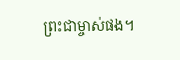ព្រះជាម្ចាស់ផង។